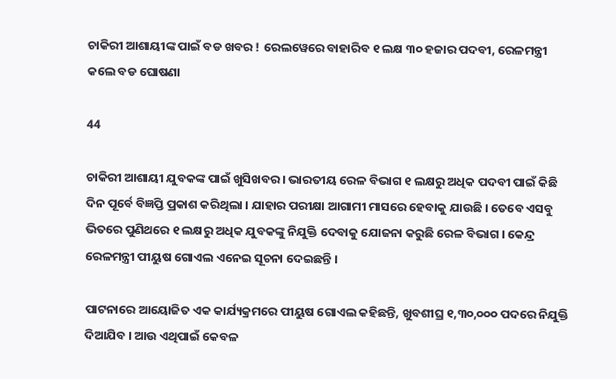ଚାକିରୀ ଆଶାୟୀଙ୍କ ପାଇଁ ବଡ ଖବର ! ରେଲୱେରେ ବାହାରିବ ୧ ଲକ୍ଷ ୩୦ ହଜାର ପଦବୀ, ରେଳମନ୍ତ୍ରୀ କଲେ ବଡ ଘୋଷଣା

44

ଚାକିରୀ ଆଶାୟୀ ଯୁବକଙ୍କ ପାଇଁ ଖୁସିଖବର । ଭାରତୀୟ ରେଳ ବିଭାଗ ୧ ଲକ୍ଷରୁ ଅଧିକ ପଦବୀ ପାଇଁ କିଛି ଦିନ ପୂର୍ବେ ବିଜ୍ଞପ୍ତି ପ୍ରକାଶ କରିଥିଲା । ଯାହାର ପରୀକ୍ଷା ଆଗାମୀ ମାସରେ ହେବାକୁ ଯାଉଛି । ତେବେ ଏସବୁ ଭିତରେ ପୁଣିଥରେ ୧ ଲକ୍ଷରୁ ଅଧିକ ଯୁବକଙ୍କୁ ନିଯୁକ୍ତି ଦେବାକୁ ଯୋଜନା କରୁଛି ରେଳ ବିଭାଗ । କେନ୍ଦ୍ର ରେଳମନ୍ତ୍ରୀ ପୀୟୁଷ ଗୋଏଲ ଏନେଇ ସୂଚନା ଦେଇଛନ୍ତି ।

ପାଟନାରେ ଆୟୋଜିତ ଏକ କାର୍ଯ୍ୟକ୍ରମରେ ପୀୟୁଷ ଗୋଏଲ କହିଛନ୍ତି, ଖୁବଶୀଘ୍ର ୧,୩୦,୦୦୦ ପଦରେ ନିଯୁକ୍ତି ଦିଆଯିବ । ଆଉ ଏଥିପାଇଁ କେବଳ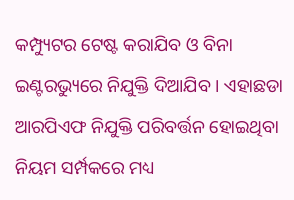କମ୍ପ୍ୟୁଟର ଟେଷ୍ଟ କରାଯିବ ଓ ବିନା ଇଣ୍ଟରଭ୍ୟୁରେ ନିଯୁକ୍ତି ଦିଆଯିବ । ଏହାଛଡା ଆରପିଏଫ ନିଯୁକ୍ତି ପରିବର୍ତ୍ତନ ହୋଇଥିବା ନିୟମ ସର୍ମ୍ପକରେ ମଧ୍ୟ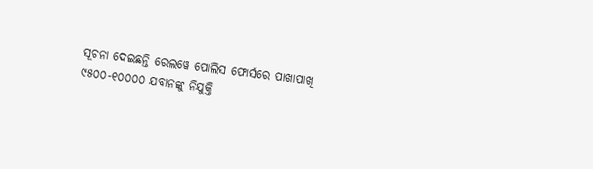ସୂଚନା ଦେଇଛନ୍ତି ରେଲୱେ ପୋଲିସ ଫୋର୍ସରେ ପାଖାପାଖି ୯୫୦୦-୧୦୦୦୦ ଯବାନଙ୍କୁ ନିଯୁକ୍ତି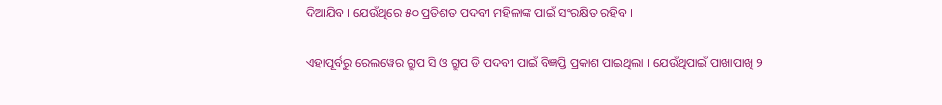ଦିଆଯିବ । ଯେଉଁଥିରେ ୫୦ ପ୍ରତିଶତ ପଦବୀ ମହିଳାଙ୍କ ପାଇଁ ସଂରକ୍ଷିତ ରହିବ ।

ଏହାପୂର୍ବରୁ ରେଲୱେର ଗ୍ରୁପ ସି ଓ ଗ୍ରୁପ ଡି ପଦବୀ ପାଇଁ ବିଜ୍ଞପ୍ତି ପ୍ରକାଶ ପାଇଥିଲା । ଯେଉଁଥିପାଇଁ ପାଖାପାଖି ୨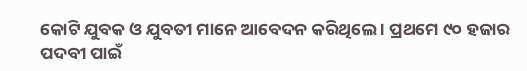କୋଟି ଯୁବକ ଓ ଯୁବତୀ ମାନେ ଆବେଦନ କରିଥିଲେ । ପ୍ରଥମେ ୯୦ ହଜାର ପଦବୀ ପାଇଁ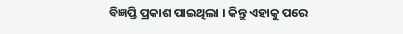ବିଜ୍ଞପ୍ତି ପ୍ରକାଶ ପାଇଥିଲା । କିନ୍ତୁ ଏହାକୁ ପରେ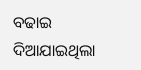ବଢାଇ ଦିଆଯାଇଥିଲା